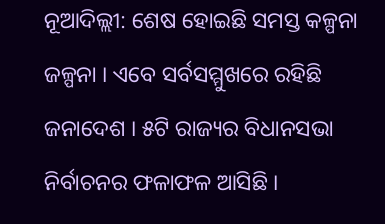ନୂଆଦିଲ୍ଲୀ: ଶେଷ ହୋଇଛି ସମସ୍ତ କଳ୍ପନା ଜଳ୍ପନା । ଏବେ ସର୍ବସମ୍ମୁଖରେ ରହିଛି ଜନାଦେଶ । ୫ଟି ରାଜ୍ୟର ବିଧାନସଭା ନିର୍ବାଚନର ଫଳାଫଳ ଆସିଛି ।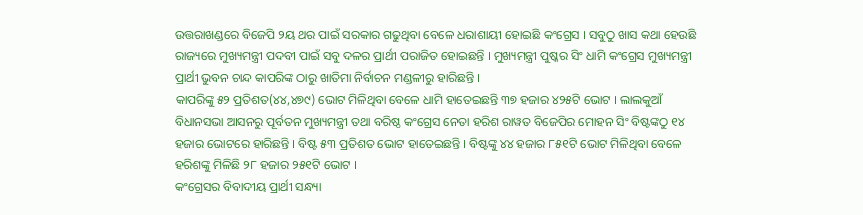ଉତ୍ତରାଖଣ୍ଡରେ ବିଜେପି ୨ୟ ଥର ପାଇଁ ସରକାର ଗଢୁଥିବା ବେଳେ ଧରାଶାୟୀ ହୋଇଛି କଂଗ୍ରେସ । ସବୁଠୁ ଖାସ କଥା ହେଉଛି ରାଜ୍ୟରେ ମୁଖ୍ୟମନ୍ତ୍ରୀ ପଦବୀ ପାଇଁ ସବୁ ଦଳର ପ୍ରାର୍ଥୀ ପରାଜିତ ହୋଇଛନ୍ତି । ମୁଖ୍ୟମନ୍ତ୍ରୀ ପୁଷ୍କର ସିଂ ଧାମି କଂଗ୍ରେସ ମୁଖ୍ୟମନ୍ତ୍ରୀ ପ୍ରାର୍ଥୀ ଭୁବନ ଚାନ୍ଦ କାପରିଙ୍କ ଠାରୁ ଖାତିମା ନିର୍ବାଚନ ମଣ୍ଡଳୀରୁ ହାରିଛନ୍ତି ।
କାପରିଙ୍କୁ ୫୨ ପ୍ରତିଶତ(୪୪,୪୭୯) ଭୋଟ ମିଳିଥିବା ବେଳେ ଧାମି ହାତେଇଛନ୍ତି ୩୭ ହଜାର ୪୨୫ଟି ଭୋଟ । ଲାଲକୁଆଁ ବିଧାନସଭା ଆସନରୁ ପୂର୍ବତନ ମୁଖ୍ୟମନ୍ତ୍ରୀ ତଥା ବରିଷ୍ଠ କଂଗ୍ରେସ ନେତା ହରିଶ ରାୱତ ବିଜେପିର ମୋହନ ସିଂ ବିଷ୍ଟଙ୍କଠୁ ୧୪ ହଜାର ଭୋଟରେ ହାରିଛନ୍ତି । ବିଷ୍ଟ ୫୩ ପ୍ରତିଶତ ଭୋଟ ହାତେଇଛନ୍ତି । ବିଷ୍ଟଙ୍କୁ ୪୪ ହଜାର ୮୫୧ଟି ଭୋଟ ମିଳିଥିବା ବେଳେ ହରିଶଙ୍କୁ ମିଳିଛି ୨୮ ହଜାର ୨୫୧ଟି ଭୋଟ ।
କଂଗ୍ରେସର ବିବାଦୀୟ ପ୍ରାର୍ଥୀ ସନ୍ଧ୍ୟା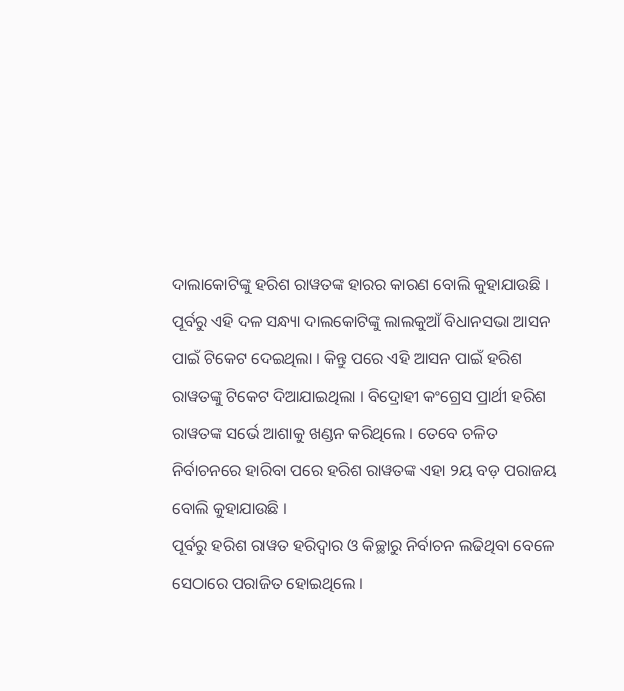ଦାଲାକୋଟିଙ୍କୁ ହରିଶ ରାୱତଙ୍କ ହାରର କାରଣ ବୋଲି କୁହାଯାଉଛି । ପୂର୍ବରୁ ଏହି ଦଳ ସନ୍ଧ୍ୟା ଦାଲକୋଟିଙ୍କୁ ଲାଲକୁଆଁ ବିଧାନସଭା ଆସନ ପାଇଁ ଟିକେଟ ଦେଇଥିଲା । କିନ୍ତୁ ପରେ ଏହି ଆସନ ପାଇଁ ହରିଶ ରାୱତଙ୍କୁ ଟିକେଟ ଦିଆଯାଇଥିଲା । ବିଦ୍ରୋହୀ କଂଗ୍ରେସ ପ୍ରାର୍ଥୀ ହରିଶ ରାୱତଙ୍କ ସର୍ଭେ ଆଶାକୁ ଖଣ୍ଡନ କରିଥିଲେ । ତେବେ ଚଳିତ ନିର୍ବାଚନରେ ହାରିବା ପରେ ହରିଶ ରାୱତଙ୍କ ଏହା ୨ୟ ବଡ଼ ପରାଜୟ ବୋଲି କୁହାଯାଉଛି ।
ପୂର୍ବରୁ ହରିଶ ରାୱତ ହରିଦ୍ବାର ଓ କିଚ୍ଛାରୁ ନିର୍ବାଚନ ଲଢିଥିବା ବେଳେ ସେଠାରେ ପରାଜିତ ହୋଇଥିଲେ ।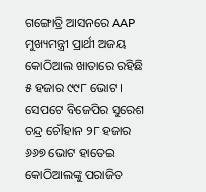ଗଙ୍ଗୋତ୍ରି ଆସନରେ AAP ମୁଖ୍ୟମନ୍ତ୍ରୀ ପ୍ରାର୍ଥୀ ଅଜୟ କୋଠିଆଲ ଖାତାରେ ରହିଛି ୫ ହଜାର ୯୯୮ ଭୋଟ । ସେପଟେ ବିଜେପିର ସୁରେଶ ଚନ୍ଦ୍ର ଚୌହାନ ୨୮ ହଜାର ୬୬୭ ଭୋଟ ହାତେଇ କୋଠିଆଲଙ୍କୁ ପରାଜିତ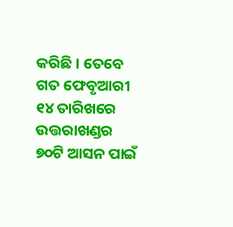କରିଛି । ତେବେ ଗତ ଫେବୃଆରୀ ୧୪ ତାରିଖରେ ଉତ୍ତରାଖଣ୍ଡର ୭୦ଟି ଆସନ ପାଇଁ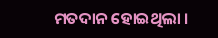ମତଦାନ ହୋଇଥିଲା ।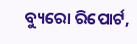ବ୍ୟୁରୋ ରିପୋର୍ଟ,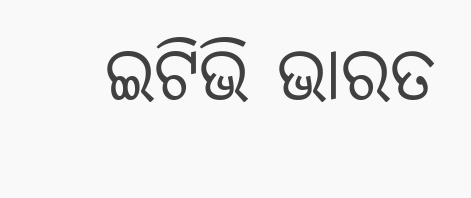ଇଟିଭି ଭାରତ